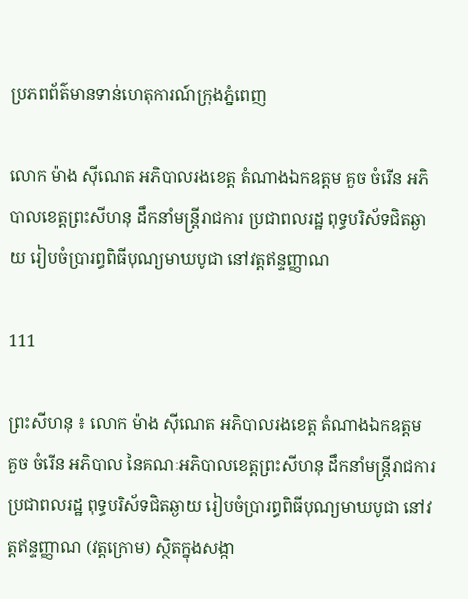ប្រភពព័ត៌មានទាន់ហេតុការណ៍ក្រុងភ្នំពេញ

លោក ម៉ាង ស៊ីណេត អភិបាលរងខេត្ត តំណាងឯកឧត្តម គួច ចំរើន អភិបាលខេត្តព្រះសីហនុ ដឹកនាំមន្ត្រីរាជការ ប្រជាពលរដ្ឋ ពុទ្ធបរិស័ទជិតឆ្ងាយ រៀបចំប្រារព្ធពិធីបុណ្យមាឃបូជា នៅវត្តឥន្ទញ្ញាណ

111

ព្រះសីហនុ ៖ លោក ម៉ាង ស៊ីណេត អភិបាលរងខេត្ត តំណាងឯកឧត្តម គួច ចំរើន អភិបាល នៃគណៈអភិបាលខេត្តព្រះសីហនុ ដឹកនាំមន្ត្រីរាជការ ប្រជាពលរដ្ឋ ពុទ្ធបរិស័ទជិតឆ្ងាយ រៀបចំប្រារព្ធពិធីបុណ្យមាឃបូជា នៅវត្តឥន្ទញ្ញាណ (វត្តក្រោម) ស្ថិតក្នុងសង្កា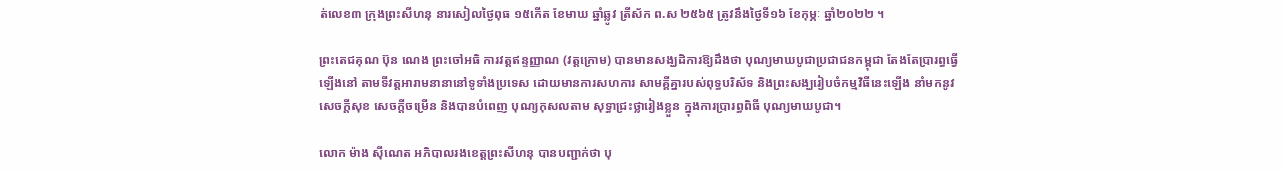ត់លេខ៣ ក្រុងព្រះសីហនុ នារសៀលថ្ងៃពុធ ១៥កើត ខែមាឃ ឆ្នាំឆ្លូវ ត្រីស័ក ព.ស ២៥៦៥ ត្រូវនឹងថ្ងៃទី១៦ ខែកុម្ភៈ ឆ្នាំ២០២២ ។

ព្រះតេជគុណ ប៊ុន ណេង ព្រះចៅអធិ ការវត្តឥន្ទញ្ញាណ (វត្តក្រោម) បានមានសង្ឃដិការឱ្យដឹងថា បុណ្យមាឃបូជាប្រជាជនកម្ពុជា តែងតែប្រារព្ធធ្វើឡើងនៅ តាមទីវត្តអារាមនានានៅទូទាំងប្រទេស ដោយមានការសហការ សាមគ្គីគ្នារបស់ពុទ្ធបរិស័ទ និងព្រះសង្ឃរៀបចំកម្មវិធីនេះឡើង នាំមកនូវសេចក្តីសុខ សេចក្តីចម្រើន និងបានបំពេញ បុណ្យកុសលតាម សុទ្ធាជ្រះថ្លារៀងខ្លួន ក្នុងការប្រារព្ធពិធី បុណ្យមាឃបូជា។

លោក ម៉ាង ស៊ីណេត អភិបាលរងខេត្តព្រះសីហនុ បានបញ្ជាក់ថា បុ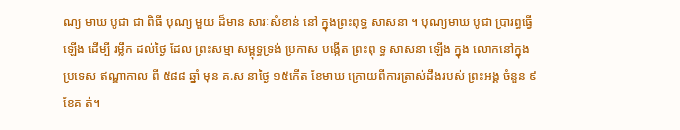ណ្យ មាឃ បូជា ជា ពិធី បុណ្យ មួយ ដ៏មាន សារៈសំខាន់ នៅ ក្នុងព្រះពុទ្ធ សាសនា ។ បុណ្យមាឃ បូជា ប្រារព្ធធ្វើឡើង ដើម្បី រម្លឹក ដល់ថៃ្ង ដែល ព្រះសម្មា សម្ពុទ្ធទ្រង់ ប្រកាស បង្កើត ព្រះពុ ទ្ធ សាសនា ឡើង ក្នុង លោកនៅក្នុងប្រទេស ឥណ្ឌាកាល ពី ៥៨៨ ឆ្នាំ មុន គ.ស នាថៃ្ង ១៥កើត ខែមាឃ ក្រោយពីការត្រាស់ដឹងរបស់ ព្រះអង្គ ចំនួន ៩ ខែគ ត់។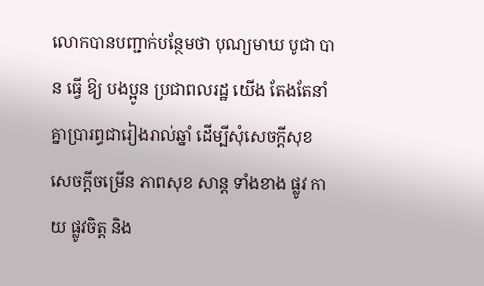លោកបានបញ្ជាក់បន្ថែមថា បុណ្យមាឃ បូជា បាន ធ្វើ ឱ្យ បងប្អូន ប្រជាពលរដ្ឋ យើង តែងតែនាំគ្នាប្រារព្ធជារៀងរាល់ឆ្នាំ ដើម្បីសុំសេចក្តីសុខ សេចក្តីចម្រើន ភាពសុខ សាន្ត ទាំងខាង ផ្លូវ កាយ ផ្លូវចិត្ត និង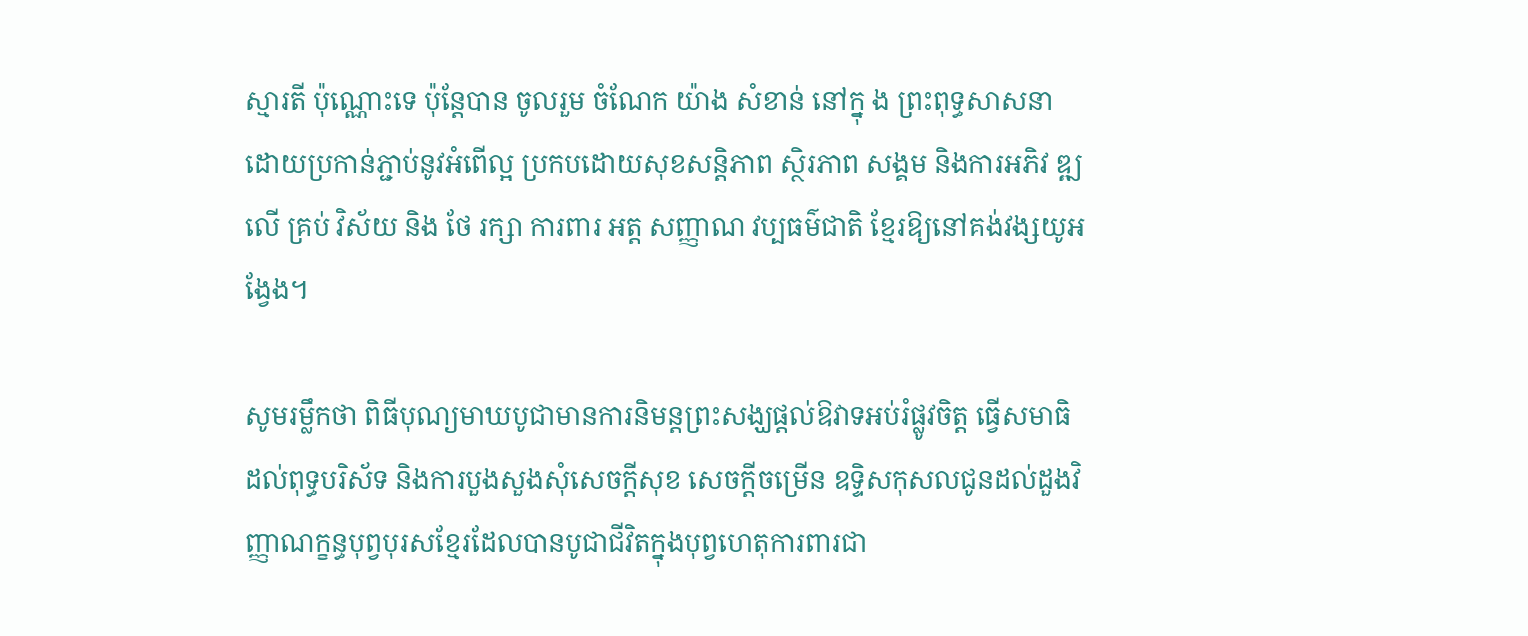ស្មារតី ប៉ុណ្ណោះទេ ប៉ុន្តែបាន ចូលរួម ចំណែក យ៉ាង សំខាន់ នៅក្នុ ង ព្រះពុទ្ធសាសនា ដោយប្រកាន់ភ្ជាប់នូវអំពើល្អ ប្រកបដោយសុខសន្តិភាព ស្ថិរភាព សង្គម និងការអភិវ ឌ្ឍ លើ គ្រប់ វិស័យ និង ថែ រក្សា ការពារ អត្ត សញ្ញាណ វប្បធម៌ជាតិ ខ្មែរឱ្យនៅគង់វង្សយូអង្វែង។

សូមរម្លឹកថា ពិធីបុណ្យមាឃបូជាមានការនិមន្តព្រះសង្ឃផ្តល់ឱវាទអប់រំផ្លូវចិត្ត ធ្វើសមាធិដល់ពុទ្ធបរិស័ទ និងការបួងសួងសុំសេចក្តីសុខ សេចក្តីចម្រើន ឧទ្ទិសកុសលជូនដល់ដួងវិញ្ញាណក្ខន្ធបុព្វបុរសខ្មែរដែលបានបូជាជីវិតក្នុងបុព្វហេតុការពារជា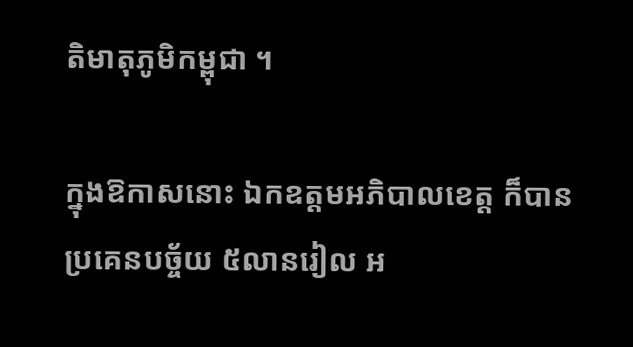តិមាតុភូមិកម្ពុជា ។

ក្នុងឱកាសនោះ ឯកឧត្តមអភិបាលខេត្ត ក៏បានប្រគេនបច្ច័យ ៥លានរៀល អ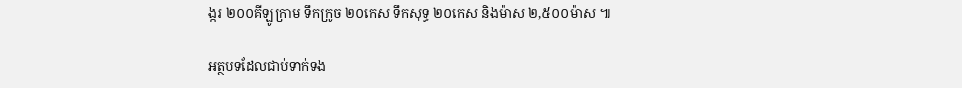ង្ករ ២០០គីឡូក្រាម ទឹកក្រូច ២០កេស ទឹកសុទ្ធ ២០កេស និងម៉ាស ២,៥០០ម៉ាស ៕

អត្ថបទដែលជាប់ទាក់ទង